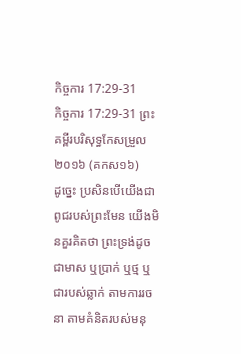កិច្ចការ 17:29-31
កិច្ចការ 17:29-31 ព្រះគម្ពីរបរិសុទ្ធកែសម្រួល ២០១៦ (គកស១៦)
ដូច្នេះ ប្រសិនបើយើងជាពូជរបស់ព្រះមែន យើងមិនគួរគិតថា ព្រះទ្រង់ដូចជាមាស ឬប្រាក់ ឬថ្ម ឬជារបស់ឆ្លាក់ តាមការរចនា តាមគំនិតរបស់មនុ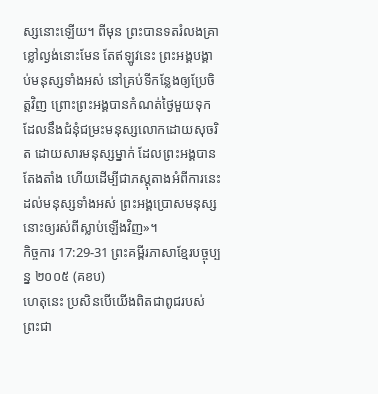ស្សនោះឡើយ។ ពីមុន ព្រះបានទតរំលងគ្រាខ្លៅល្ងង់នោះមែន តែឥឡូវនេះ ព្រះអង្គបង្គាប់មនុស្សទាំងអស់ នៅគ្រប់ទីកន្លែងឲ្យប្រែចិត្តវិញ ព្រោះព្រះអង្គបានកំណត់ថ្ងៃមួយទុក ដែលនឹងជំនុំជម្រះមនុស្សលោកដោយសុចរិត ដោយសារមនុស្សម្នាក់ ដែលព្រះអង្គបានតែងតាំង ហើយដើម្បីជាភស្ដុតាងអំពីការនេះដល់មនុស្សទាំងអស់ ព្រះអង្គប្រោសមនុស្សនោះឲ្យរស់ពីស្លាប់ឡើងវិញ»។
កិច្ចការ 17:29-31 ព្រះគម្ពីរភាសាខ្មែរបច្ចុប្បន្ន ២០០៥ (គខប)
ហេតុនេះ ប្រសិនបើយើងពិតជាពូជរបស់ព្រះជា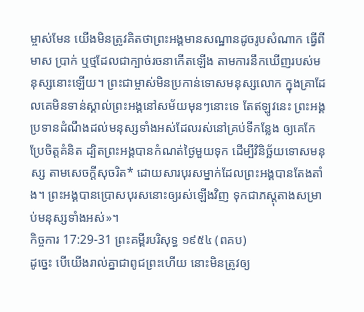ម្ចាស់មែន យើងមិនត្រូវគិតថាព្រះអង្គមានសណ្ឋានដូចរូបសំណាក ធ្វើពីមាស ប្រាក់ ឬថ្មដែលជាក្បាច់រចនាកើតឡើង តាមការនឹកឃើញរបស់មនុស្សនោះឡើយ។ ព្រះជាម្ចាស់មិនប្រកាន់ទោសមនុស្សលោក ក្នុងគ្រាដែលគេមិនទាន់ស្គាល់ព្រះអង្គនៅសម័យមុនៗនោះទេ តែឥឡូវនេះ ព្រះអង្គប្រទានដំណឹងដល់មនុស្សទាំងអស់ដែលរស់នៅគ្រប់ទីកន្លែង ឲ្យគេកែប្រែចិត្តគំនិត ដ្បិតព្រះអង្គបានកំណត់ថ្ងៃមួយទុក ដើម្បីវិនិច្ឆ័យទោសមនុស្ស តាមសេចក្ដីសុចរិត* ដោយសារបុរសម្នាក់ដែលព្រះអង្គបានតែងតាំង។ ព្រះអង្គបានប្រោសបុរសនោះឲ្យរស់ឡើងវិញ ទុកជាភស្ដុតាងសម្រាប់មនុស្សទាំងអស់»។
កិច្ចការ 17:29-31 ព្រះគម្ពីរបរិសុទ្ធ ១៩៥៤ (ពគប)
ដូច្នេះ បើយើងរាល់គ្នាជាពូជព្រះហើយ នោះមិនត្រូវឲ្យ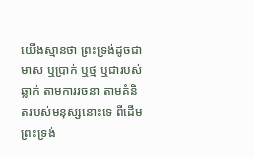យើងស្មានថា ព្រះទ្រង់ដូចជាមាស ឬប្រាក់ ឬថ្ម ឬជារបស់ឆ្លាក់ តាមការរចនា តាមគំនិតរបស់មនុស្សនោះទេ ពីដើម ព្រះទ្រង់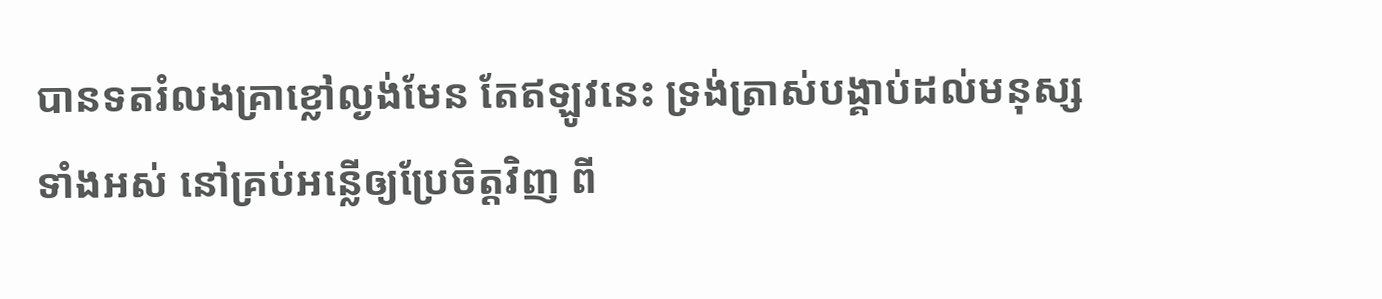បានទតរំលងគ្រាខ្លៅល្ងង់មែន តែឥឡូវនេះ ទ្រង់ត្រាស់បង្គាប់ដល់មនុស្សទាំងអស់ នៅគ្រប់អន្លើឲ្យប្រែចិត្តវិញ ពី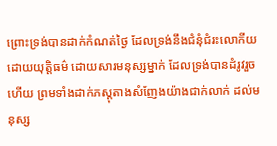ព្រោះទ្រង់បានដាក់កំណត់ថ្ងៃ ដែលទ្រង់នឹងជំនុំជំរះលោកីយដោយយុត្តិធម៌ ដោយសារមនុស្សម្នាក់ ដែលទ្រង់បានដំរូវរួចហើយ ព្រមទាំងដាក់ភស្តុតាងសំញែងយ៉ាងជាក់លាក់ ដល់មនុស្ស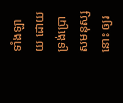ទាំងឡាយ ដោយទ្រង់ប្រោសមនុស្សនោះ ឲ្យរ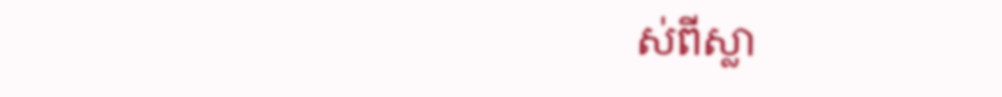ស់ពីស្លា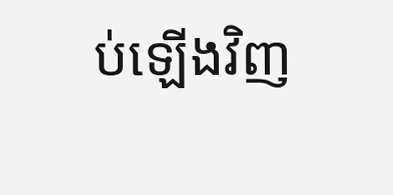ប់ឡើងវិញ